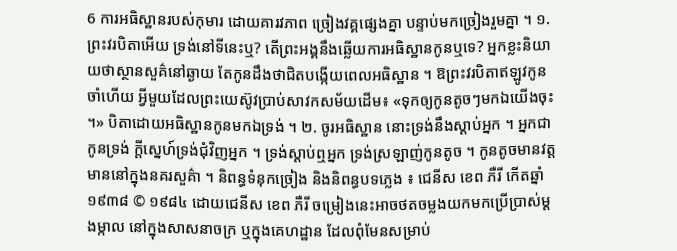6 ការអធិស្ឋានរបស់កុមារ ដោយគារវភាព ច្រៀងវគ្គផ្សេងគ្នា បន្ទាប់មកច្រៀងរួមគ្នា ។ ១. ព្រះវរបិតាអើយ ទ្រង់នៅទីនេះឬ? តើព្រះអង្គនឹងឆ្លើយការអធិស្ឋានកូនឬទេ? អ្នកខ្លះនិយាយថាស្ថានសួគ៌នៅឆ្ងាយ តែកូនដឹងថាជិតបង្កើយពេលអធិស្ឋាន ។ ឱព្រះវរបិតាឥឡូវកូនចាំហើយ អ្វីមួយដែលព្រះយេស៊ូវប្រាប់សាវកសម័យដើម៖ «ទុកឲ្យកូនតូចៗមកឯយើងចុះ ។» បិតាដោយអធិស្ឋានកូនមកឯទ្រង់ ។ ២. ចូរអធិស្ឋាន នោះទ្រង់នឹងស្ដាប់អ្នក ។ អ្នកជាកូនទ្រង់ ក្ដីស្នេហ៍ទ្រង់ជុំវិញអ្នក ។ ទ្រង់ស្ដាប់ឮអ្នក ទ្រង់ស្រឡាញ់កូនតូច ។ កូនតូចមានវត្តមាននៅក្នុងនគរសួគ៌ា ។ និពន្ធទំនុកច្រៀង និងនិពន្ធបទភ្លេង ៖ ជេនីស ខេព ភឺរី កើតឆ្នាំ ១៩៣៨ © ១៩៨៤ ដោយជេនីស ខេព ភឺរី ចម្រៀងនេះអាចថតចម្លងយកមកប្រើប្រាស់ម្ដងម្កាល នៅក្នុងសាសនាចក្រ ឬក្នុងគេហដ្ឋាន ដែលពុំមែនសម្រាប់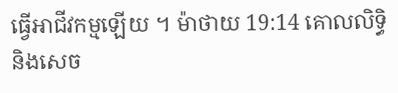ធ្វើអាជីវកម្មឡើយ ។ ម៉ាថាយ 19:14 គោលលិទ្ធិនិងសេច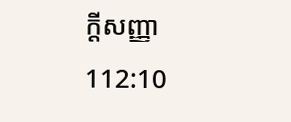ក្តីសញ្ញា 112:10